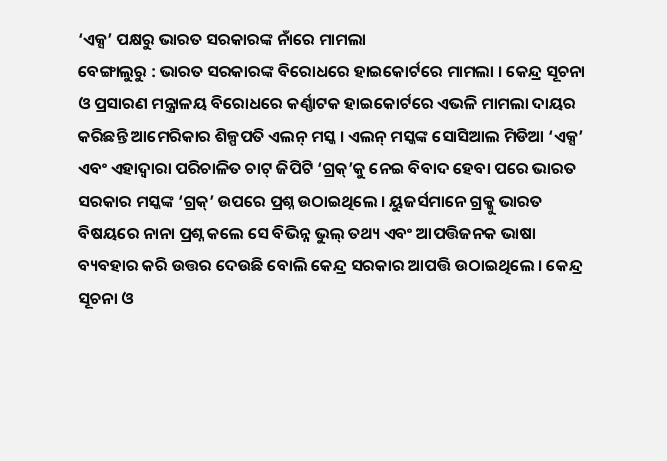‘ଏକ୍ସ’ ପକ୍ଷରୁ ଭାରତ ସରକାରଙ୍କ ନାଁରେ ମାମଲା
ବେଙ୍ଗାଲୁରୁ : ଭାରତ ସରକାରଙ୍କ ବିରୋଧରେ ହାଇକୋର୍ଟରେ ମାମଲା । କେନ୍ଦ୍ର ସୂଚନା ଓ ପ୍ରସାରଣ ମନ୍ତ୍ରାଳୟ ବିରୋଧରେ କର୍ଣ୍ଣାଟକ ହାଇକୋର୍ଟରେ ଏଭଳି ମାମଲା ଦାୟର କରିଛନ୍ତି ଆମେରିକାର ଶିଳ୍ପପତି ଏଲନ୍ ମସ୍କ । ଏଲନ୍ ମସ୍କଙ୍କ ସୋସିଆଲ ମିଡିଆ ‘ଏକ୍ସ’ ଏବଂ ଏହାଦ୍ୱାରା ପରିଚାଳିତ ଚାଟ୍ ଜିପିଟି ‘ଗ୍ରକ୍’କୁ ନେଇ ବିବାଦ ହେବା ପରେ ଭାରତ ସରକାର ମସ୍କଙ୍କ ‘ଗ୍ରକ୍’ ଉପରେ ପ୍ରଶ୍ନ ଉଠାଇଥିଲେ । ୟୁଜର୍ସମାନେ ଗ୍ରକ୍କୁ ଭାରତ ବିଷୟରେ ନାନା ପ୍ରଶ୍ନ କଲେ ସେ ବିଭିନ୍ନ ଭୁଲ୍ ତଥ୍ୟ ଏବଂ ଆପତ୍ତିଜନକ ଭାଷା ବ୍ୟବହାର କରି ଉତ୍ତର ଦେଉଛି ବୋଲି କେନ୍ଦ୍ର ସରକାର ଆପତ୍ତି ଉଠାଇଥିଲେ । କେନ୍ଦ୍ର ସୂଚନା ଓ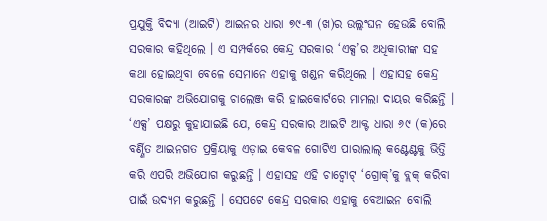ପ୍ରଯୁକ୍ତି ବିଦ୍ୟା (ଆଇଟି) ଆଇନର ଧାରା ୭୯-୩ (ଖ)ର ଉଲ୍ଲଂଘନ ହେଉଛି ବୋଲି ସରକାର କହିଥିଲେ । ଏ ସମ୍ପର୍କରେ କେନ୍ଦ୍ର ସରକାର ‘ଏକ୍ସ’ର ଅଧିକାରୀଙ୍କ ସହ କଥା ହୋଇଥିବା ବେଳେ ସେମାନେ ଏହାକୁ ଖଣ୍ଡନ କରିଥିଲେ । ଏହାସହ କେନ୍ଦ୍ର ସରକାରଙ୍କ ଅଭିଯୋଗକୁ ଚାଲେଞ୍ଜ କରି ହାଇକୋର୍ଟରେ ମାମଲା ଦାୟର କରିଛନ୍ତି ।
‘ଏକ୍ସ’ ପକ୍ଷରୁ କୁହାଯାଇଛି ଯେ, କେନ୍ଦ୍ର ସରକାର ଆଇଟି ଆକ୍ଟ ଧାରା ୬୯ (କ)ରେ ବର୍ଣ୍ଣିତ ଆଇନଗତ ପ୍ରକ୍ରିୟାକୁ ଏଡ଼ାଇ କେବଳ ଗୋଟିଏ ପାରାଲାଲ୍ କଣ୍ଟେଣ୍ଟକୁ ଭିତ୍ତି କରି ଏପରି ଅଭିଯୋଗ କରୁଛନ୍ତି । ଏହାସହ ଏହି ଚାଟ୍ବୋଟ୍ ‘ଗ୍ରୋକ୍’କୁ ବ୍ଲକ୍ କରିବା ପାଇଁ ଉଦ୍ୟମ କରୁଛନ୍ତି । ସେପଟେ କେନ୍ଦ୍ର ସରକାର ଏହାକୁ ବେଆଇନ ବୋଲି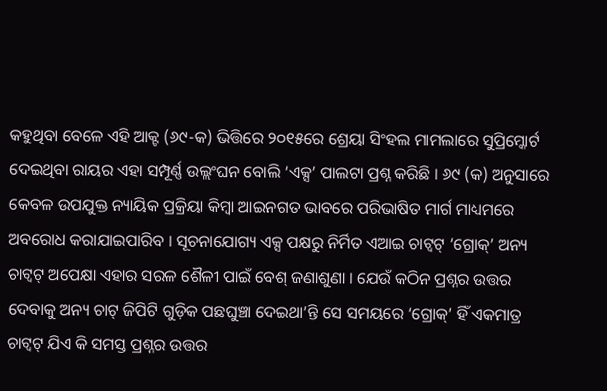କହୁଥିବା ବେଳେ ଏହି ଆକ୍ଟ (୬୯-କ) ଭିତ୍ତିରେ ୨୦୧୫ରେ ଶ୍ରେୟା ସିଂହଲ ମାମଲାରେ ସୁପ୍ରିମ୍କୋର୍ଟ ଦେଇଥିବା ରାୟର ଏହା ସମ୍ପୂର୍ଣ୍ଣ ଉଲ୍ଲଂଘନ ବୋଲି ‘ଏକ୍ସ’ ପାଲଟା ପ୍ରଶ୍ନ କରିଛି । ୬୯ (କ) ଅନୁସାରେ କେବଳ ଉପଯୁକ୍ତ ନ୍ୟାୟିକ ପ୍ରକ୍ରିୟା କିମ୍ବା ଆଇନଗତ ଭାବରେ ପରିଭାଷିତ ମାର୍ଗ ମାଧ୍ୟମରେ ଅବରୋଧ କରାଯାଇପାରିବ । ସୂଚନାଯୋଗ୍ୟ ଏକ୍ସ ପକ୍ଷରୁ ନିର୍ମିତ ଏଆଇ ଚାଟ୍ବଟ୍ ‘ଗ୍ରୋକ୍’ ଅନ୍ୟ ଚାଟ୍ବଟ୍ ଅପେକ୍ଷା ଏହାର ସରଳ ଶୈଳୀ ପାଇଁ ବେଶ୍ ଜଣାଶୁଣା । ଯେଉଁ କଠିନ ପ୍ରଶ୍ନର ଉତ୍ତର ଦେବାକୁ ଅନ୍ୟ ଚାଟ୍ ଜିପିଟି ଗୁଡ଼ିକ ପଛଘୁଞ୍ଚା ଦେଇଥା’ନ୍ତି ସେ ସମୟରେ ‘ଗ୍ରୋକ୍’ ହିଁ ଏକମାତ୍ର ଚାଟ୍ବଟ୍ ଯିଏ କି ସମସ୍ତ ପ୍ରଶ୍ନର ଉତ୍ତର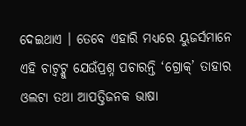ଦେଇଥାଏ । ତେବେ ଏହାରି ମଧ୍ୟରେ ୟୁଜର୍ସମାନେ ଏହି ଚାଟ୍ବଟ୍କୁ ଯେଉଁପ୍ରଶ୍ନ ପଚାରନ୍ତି ‘ଗ୍ରୋକ୍’ ତାହାର ଓଲଟା ତଥା ଆପତ୍ତିଜନକ ଭାଷା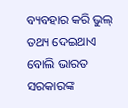ବ୍ୟବହାର କରି ଭୁଲ୍ ତଥ୍ୟ ଦେଇଥାଏ ବୋଲି ଭାରତ ସରକାରଙ୍କ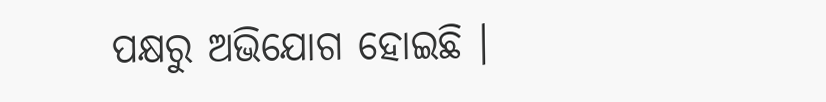ପକ୍ଷରୁ ଅଭିଯୋଗ ହୋଇଛି ।